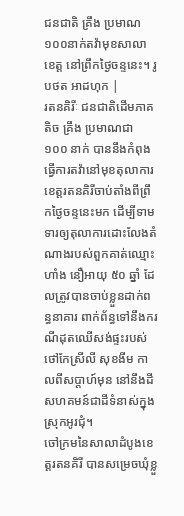ជនជាតិ គ្រឹង ប្រមាណ១០០នាក់តវ៉ាមុខសាលាខេត្ត នៅព្រឹកថ្ងៃចន្ទនេះ។ រូបថត អាដហុក |
រតនគិរីៈ ជនជាតិដើមភាគតិច គ្រឹង ប្រមាណជា ១០០ នាក់ បាននឹងកំពុងធ្វើការតវ៉ានៅមុខតុលាការខេត្តរតនគិរីចាប់តាំងពីព្រឹកថ្ងៃចន្ទនេះមក ដើម្បីទាមទារឲ្យតុលាការដោះលែងតំណាងរបស់ពួកគាត់ឈ្មោះ ហាំង នឿអាយុ ៥០ ឆ្នាំ ដែលត្រូវបានចាប់ខ្លួនដាក់ពន្ធនាគារ ពាក់ព័ន្ធទៅនឹងករណីដុតឈើសង់ផ្ទះរបស់ថៅកែស្រីលី សុខងីម កាលពីសប្តាហ៍មុន នៅនឹងដីសហគមន៍ជាដីទំនាស់ក្នុងស្រុកអូរជុំ។
ចៅក្រមនៃសាលាដំបូងខេត្តរតនគិរី បានសម្រេចឃុំខ្លួ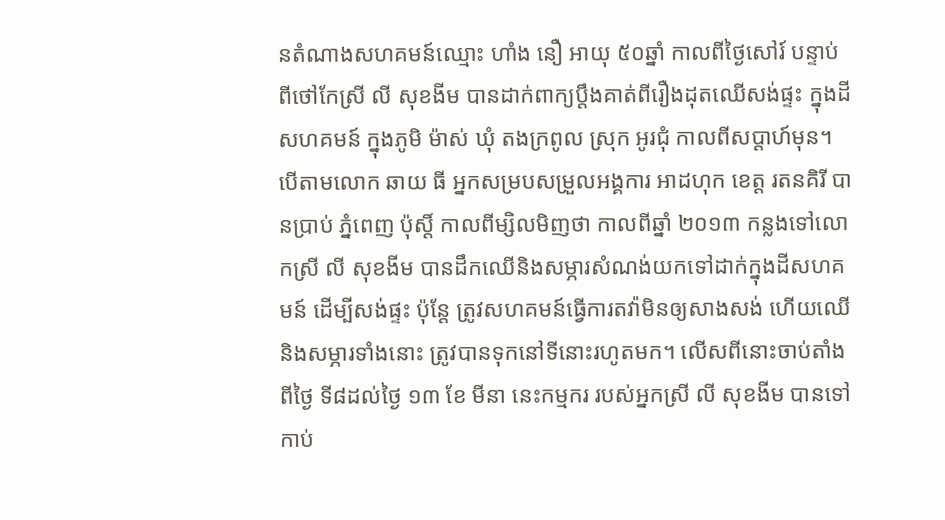នតំណាងសហគមន៍ឈ្មោះ ហាំង នឿ អាយុ ៥០ឆ្នាំ កាលពីថ្ងៃសៅរ៍ បន្ទាប់ពីថៅកែស្រី លី សុខងីម បានដាក់ពាក្យប្តឹងគាត់ពីរឿងដុតឈើសង់ផ្ទះ ក្នុងដីសហគមន៍ ក្នុងភូមិ ម៉ាស់ ឃុំ តងក្រពូល ស្រុក អូរជុំ កាលពីសប្តាហ៍មុន។
បើតាមលោក ឆាយ ធី អ្នកសម្របសម្រួលអង្គការ អាដហុក ខេត្ត រតនគិរី បានប្រាប់ ភ្នំពេញ ប៉ុស្តិ៍ កាលពីម្សិលមិញថា កាលពីឆ្នាំ ២០១៣ កន្លងទៅលោកស្រី លី សុខងីម បានដឹកឈើនិងសម្ភារសំណង់យកទៅដាក់ក្នុងដីសហគមន៍ ដើម្បីសង់ផ្ទះ ប៉ុន្តែ ត្រូវសហគមន៍ធ្វើការតវ៉ាមិនឲ្យសាងសង់ ហើយឈើនិងសម្ភារទាំងនោះ ត្រូវបានទុកនៅទីនោះរហូតមក។ លើសពីនោះចាប់តាំងពីថ្ងៃ ទី៨ដល់ថ្ងៃ ១៣ ខែ មីនា នេះកម្មករ របស់អ្នកស្រី លី សុខងីម បានទៅកាប់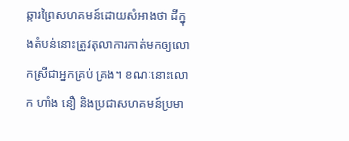ឆ្ការព្រៃសហគមន៍ដោយសំអាងថា ដីក្នុងតំបន់នោះត្រូវតុលាការកាត់មកឲ្យលោកស្រីជាអ្នកគ្រប់ គ្រង។ ខណៈនោះលោក ហាំង នឿ និងប្រជាសហគមន៍ប្រមា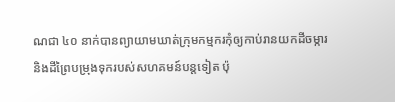ណជា ៤០ នាក់បានព្យាយាមឃាត់ក្រុមកម្មករកុំឲ្យកាប់រានយកដីចម្ការ និងដីព្រៃបម្រុងទុករបស់សហគមន៍បន្តទៀត ប៉ុ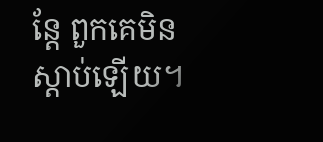ន្តែ ពួកគេមិនស្តាប់ឡើយ។